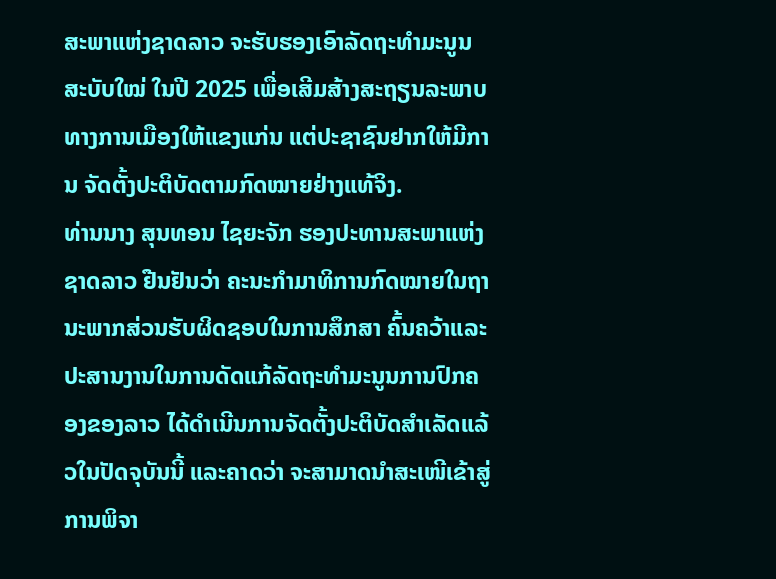ສະພາແຫ່ງຊາດລາວ ຈະຮັບຮອງເອົາລັດຖະທຳມະນູນສະບັບໃໝ່ ໃນປີ 2025 ເພື່ອເສີມສ້າງສະຖຽນລະພາບທາງການເມືອງໃຫ້ແຂງແກ່ນ ແຕ່ປະຊາຊົນຢາກໃຫ້ມີການ ຈັດຕັ້ງປະຕິບັດຕາມກົດໝາຍຢ່າງແທ້ຈິງ.
ທ່ານນາງ ສຸນທອນ ໄຊຍະຈັກ ຮອງປະທານສະພາແຫ່ງຊາດລາວ ຢືນຢັນວ່າ ຄະນະກໍາມາທິການກົດໝາຍໃນຖານະພາກສ່ວນຮັບຜິດຊອບໃນການສຶກສາ ຄົ້ນຄວ້າແລະປະສານງານໃນການດັດແກ້ລັດຖະທຳມະນູນການປົກຄອງຂອງລາວ ໄດ້ດຳເນີນການຈັດຕັ້ງປະຕິບັດສໍາເລັດແລ້ວໃນປັດຈຸບັນນີ້ ແລະຄາດວ່າ ຈະສາມາດນຳສະເໜີເຂ້າສູ່ການພິຈາ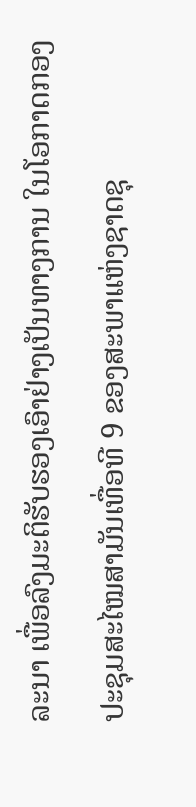ລະນາ ເພື່ອລົງມະຕິຮັບຮອງເອົາຢ່າງເປັນທາງການ ໃນໂອກາດກອງປະຊຸມສະໄໝສາມັນເທື່ອທີ 9 ຂອງສະພາແຫ່ງຊາດຊຸ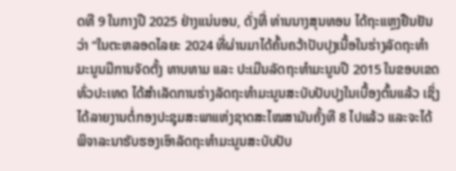ດທີ 9 ໃນກາງປີ 2025 ຢ່າງແນ່ນອນ, ດັ່ງທີ່ ທ່ານນາງສຸນທອນ ໄດ້ຖະແຫຼງຢືນຢັນວ່າ “ໃນຕະຫລອດໄລຍະ 2024 ທີ່ຜ່ານມາໄດ້ຄົ້ນຄວ້າປັບປຸງເນື້ອໃນຮ່າງລັດຖະທຳມະນູນມີການຈັດຕັ້ງ ທາບທາມ ແລະ ປະເມີນລັດຖະທຳມະນູນປີ 2015 ໃນຂອບເຂດທົ່ວປະເທດ ໄດ້ສຳເລັດການຮ່າງລັດຖະທຳມະນູນສະບັບປັບປຸງໃນເບື້ອງຕົ້ນແລ້ວ ເຊິ່ງໄດ້ລາຍງານຕໍ່ກອງປະຊຸມສະພາແຫ່ງຊາດສະໄໝສາມັນຄັ້ງທີ 8 ໄປແລ້ວ ແລະຈະໄດ້ພິຈາລະນາຮັບຮອງເອົາລັດຖະທຳມະນູນສະບັບປັບ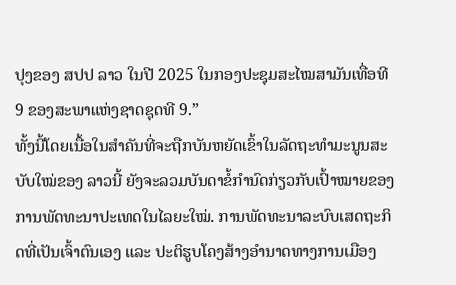ປຸງຂອງ ສປປ ລາວ ໃນປີ 2025 ໃນກອງປະຊຸມສະໄໝສາມັນເທື່ອທີ 9 ຂອງສະພາແຫ່ງຊາດຊຸດທີ 9.”
ທັ້ງນີ້ໂດຍເນື້ອໃນສຳຄັນທີ່ຈະຖືກບັນຫຍັດເຂົ້າໃນລັດຖະທຳມະນູນສະບັບໃໝ່ຂອງ ລາວນີ້ ຍັງຈະລວມບັນດາຂໍ້ກຳນົດກ່ຽວກັບເປົ້າໝາຍຂອງການພັດທະນາປະເທດໃນໄລຍະໃໝ່. ການພັດທະນາລະບົບເສດຖະກິດທີ່ເປັນເຈົ້າຕົນເອງ ແລະ ປະຕິຮູບໂຄງສ້າງອຳນາດທາງການເມືອງ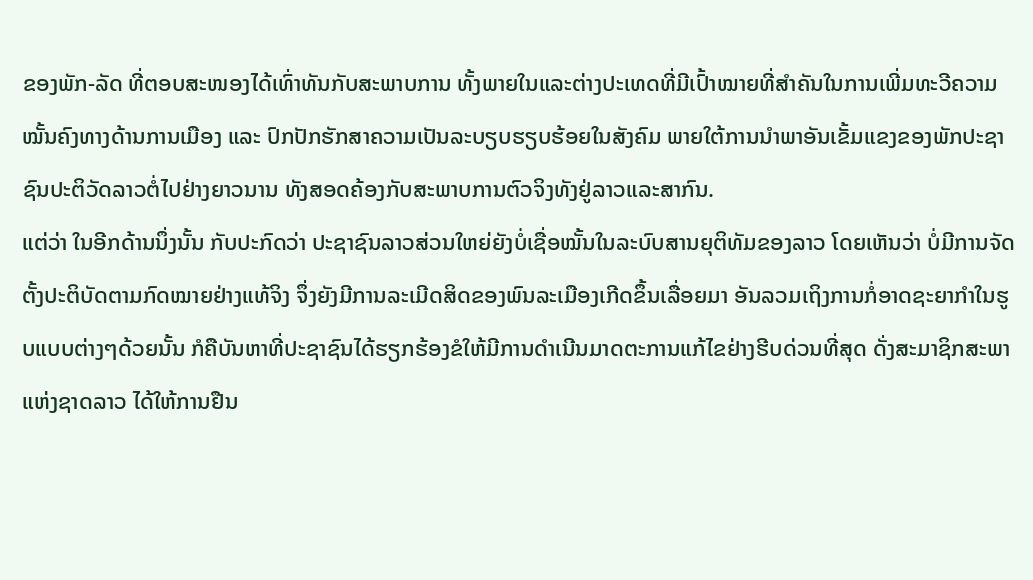ຂອງພັກ-ລັດ ທີ່ຕອບສະໜອງໄດ້ເທົ່າທັນກັບສະພາບການ ທັ້ງພາຍໃນແລະຕ່າງປະເທດທີ່ມີເປົ້າໝາຍທີ່ສຳຄັນໃນການເພີ່ມທະວີຄວາມໝັ້ນຄົງທາງດ້ານການເມືອງ ແລະ ປົກປັກຮັກສາຄວາມເປັນລະບຽບຮຽບຮ້ອຍໃນສັງຄົມ ພາຍໃຕ້ການນຳພາອັນເຂັ້ມແຂງຂອງພັກປະຊາຊົນປະຕິວັດລາວຕໍ່ໄປຢ່າງຍາວນານ ທັງສອດຄ້ອງກັບສະພາບການຕົວຈິງທັງຢູ່ລາວແລະສາກົນ.
ແຕ່ວ່າ ໃນອີກດ້ານນຶ່ງນັ້ນ ກັບປະກົດວ່າ ປະຊາຊົນລາວສ່ວນໃຫຍ່ຍັງບໍ່ເຊື່ອໝັ້ນໃນລະບົບສານຍຸຕິທັມຂອງລາວ ໂດຍເຫັນວ່າ ບໍ່ມີການຈັດຕັ້ງປະຕິບັດຕາມກົດໝາຍຢ່າງແທ້ຈິງ ຈຶ່ງຍັງມີການລະເມີດສິດຂອງພົນລະເມືອງເກີດຂຶ້ນເລື່ອຍມາ ອັນລວມເຖິງການກໍ່ອາດຊະຍາກຳໃນຮູບແບບຕ່າງໆດ້ວຍນັ້ນ ກໍຄືບັນຫາທີ່ປະຊາຊົນໄດ້ຮຽກຮ້ອງຂໍໃຫ້ມີການດຳເນີນມາດຕະການແກ້ໄຂຢ່າງຮີບດ່ວນທີ່ສຸດ ດັ່ງສະມາຊິກສະພາແຫ່ງຊາດລາວ ໄດ້ໃຫ້ການຢືນ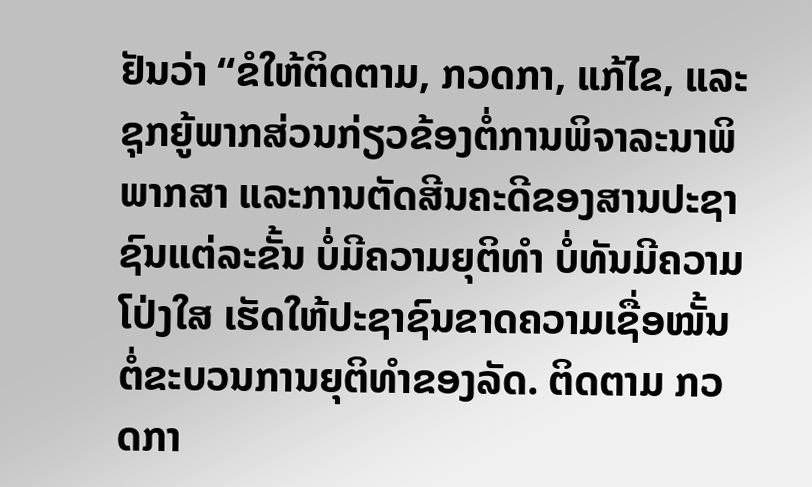ຢັນວ່າ “ຂໍໃຫ້ຕິດຕາມ, ກວດກາ, ແກ້ໄຂ, ແລະຊຸກຍູ້ພາກສ່ວນກ່ຽວຂ້ອງຕໍ່ການພິຈາລະນາພິພາກສາ ແລະການຕັດສີນຄະດີຂອງສານປະຊາຊົນແຕ່ລະຂັ້ນ ບໍ່ມີຄວາມຍຸຕິທໍາ ບໍ່ທັນມີຄວາມໂປ່ງໃສ ເຮັດໃຫ້ປະຊາຊົນຂາດຄວາມເຊື່ອໝັ້ນຕໍ່ຂະບວນການຍຸຕິທຳຂອງລັດ. ຕິດຕາມ ກວດກາ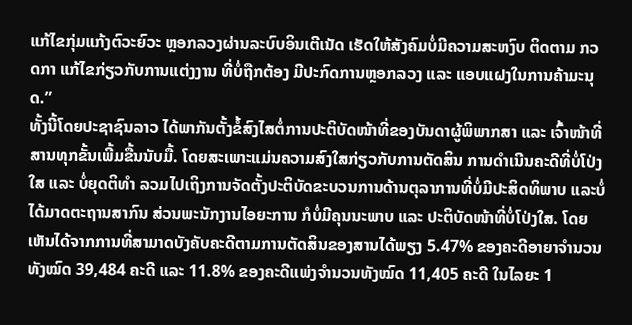ແກ້ໄຂກຸ່ມແກ້ງຕົວະຍົວະ ຫຼອກລວງຜ່ານລະບົບອິນເຕີເນັດ ເຮັດໃຫ້ສັງຄົມບໍ່ມີຄວາມສະຫງົບ ຕິດຕາມ ກວດກາ ແກ້ໄຂກ່ຽວກັບການແຕ່ງງານ ທີ່ບໍ່ຖືກຕ້ອງ ມີປະກົດການຫຼອກລວງ ແລະ ແອບແຝງໃນການຄ້າມະນຸດ.”
ທັ້ງນີ້ໂດຍປະຊາຊົນລາວ ໄດ້ພາກັນຕັ້ງຂໍ້ສົງໄສຕໍ່ການປະຕິບັດໜ້າທີ່ຂອງບັນດາຜູ້ພິພາກສາ ແລະ ເຈົ້າໜ້າທີ່ສານທຸກຂັ້ນເພີ້ມຂື້ນນັບມື້. ໂດຍສະເພາະແມ່ນຄວາມສົງໃສກ່ຽວກັບການຕັດສິນ ການດໍາເນີນຄະດີທີ່ບໍ່ໂປ່ງໃສ ແລະ ບໍ່ຍຸດຕິທໍາ ລວມໄປເຖິງການຈັດຕັ້ງປະຕິບັດຂະບວນການດ້ານຕຸລາການທີ່ບໍ່ມີປະສິດທິພາບ ແລະບໍ່ໄດ້ມາດຕະຖານສາກົນ ສ່ວນພະນັກງານໄອຍະການ ກໍບໍ່ມີຄຸນນະພາບ ແລະ ປະຕິບັດໜ້າທີ່ບໍ່ໂປ່ງໃສ. ໂດຍເຫັນໄດ້ຈາກການທີ່ສາມາດບັງຄັບຄະດີຕາມການຕັດສິນຂອງສານໄດ້ພຽງ 5.47% ຂອງຄະດີອາຍາຈຳນວນທັງໝົດ 39,484 ຄະດີ ແລະ 11.8% ຂອງຄະດີແພ່ງຈຳນວນທັງໝົດ 11,405 ຄະດີ ໃນໄລຍະ 1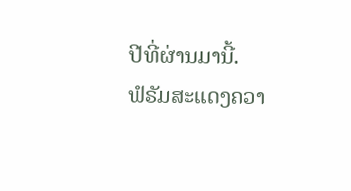ປີທີ່ຜ່ານມານີ້.
ຟໍຣັມສະແດງຄວາ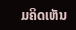ມຄິດເຫັນ